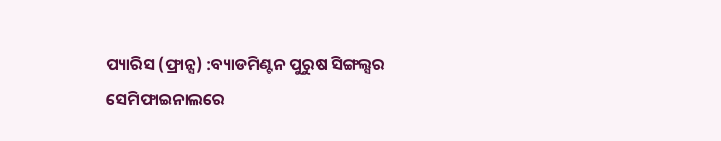ପ୍ୟାରିସ (ଫ୍ରାନ୍ସ) :ବ୍ୟାଡମିଣ୍ଟନ ପୁରୁଷ ସିଙ୍ଗଲ୍ସର ସେମିଫାଇନାଲରେ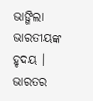ଭାଙ୍ଗିଲା ଭାରତୀୟଙ୍କ ହୃଦୟ । ଭାରତର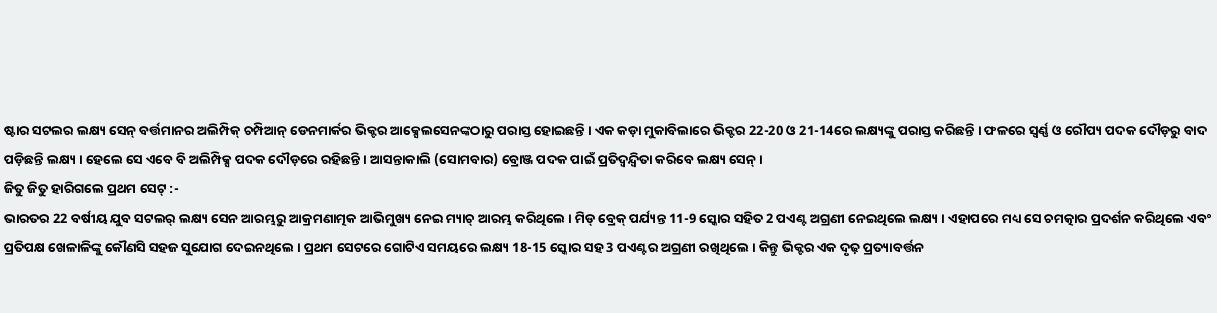ଷ୍ଟାର ସଟଲର ଲକ୍ଷ୍ୟ ସେନ୍ ବର୍ତ୍ତମାନର ଅଲିମ୍ପିକ୍ ଚମ୍ପିଆନ୍ ଡେନମାର୍କର ଭିକ୍ଟର ଆକ୍ସେଲସେନଙ୍କଠାରୁ ପରାସ୍ତ ହୋଇଛନ୍ତି । ଏକ କଡ଼ା ମୁକାବିଲାରେ ଭିକ୍ଟର 22-20 ଓ 21-14ରେ ଲକ୍ଷ୍ୟଙ୍କୁ ପରାସ୍ତ କରିଛନ୍ତି । ଫଳରେ ସ୍ବର୍ଣ୍ଣ ଓ ରୌପ୍ୟ ପଦକ ଦୌଡ଼ରୁ ବାଦ ପଡ଼ିଛନ୍ତି ଲକ୍ଷ୍ୟ । ହେଲେ ସେ ଏବେ ବି ଅଲିମ୍ପିକ୍ସ ପଦକ ଦୌଡ଼ରେ ରହିଛନ୍ତି । ଆସନ୍ତାକାଲି (ସୋମବାର) ବ୍ରୋଞ୍ଜ ପଦକ ପାଇଁ ପ୍ରତିଦ୍ବନ୍ଦ୍ବିତା କରିବେ ଲକ୍ଷ୍ୟ ସେନ୍ ।
ଜିତୁ ଜିତୁ ହାରିଗଲେ ପ୍ରଥମ ସେଟ୍ :-
ଭାରତର 22 ବର୍ଷୀୟ ଯୁବ ସଟଲର୍ ଲକ୍ଷ୍ୟ ସେନ ଆରମ୍ଭରୁ ଆକ୍ରମଣାତ୍ମକ ଆଭିମୁଖ୍ୟ ନେଇ ମ୍ୟାଚ୍ ଆରମ୍ଭ କରିଥିଲେ । ମିଡ୍ ବ୍ରେକ୍ ପର୍ଯ୍ୟନ୍ତ 11-9 ସ୍କୋର ସହିତ 2 ପଏଣ୍ଟ ଅଗ୍ରଣୀ ନେଇଥିଲେ ଲକ୍ଷ୍ୟ । ଏହାପରେ ମଧ୍ୟ ସେ ଚମତ୍କାର ପ୍ରଦର୍ଶନ କରିଥିଲେ ଏବଂ ପ୍ରତିପକ୍ଷ ଖେଳାଳିଙ୍କୁ କୌଣସି ସହଜ ସୁଯୋଗ ଦେଇନଥିଲେ । ପ୍ରଥମ ସେଟରେ ଗୋଟିଏ ସମୟରେ ଲକ୍ଷ୍ୟ 18-15 ସ୍କୋର ସହ 3 ପଏଣ୍ଟର ଅଗ୍ରଣୀ ରଖିଥିଲେ । କିନ୍ତୁ ଭିକ୍ଟର ଏକ ଦୃଢ଼ ପ୍ରତ୍ୟାବର୍ତ୍ତନ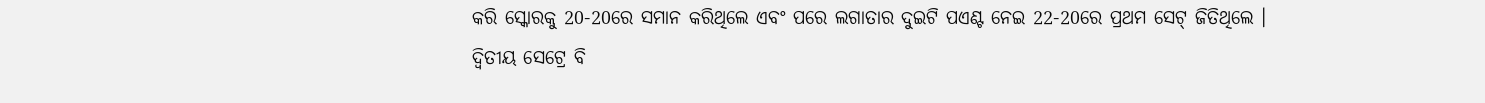କରି ସ୍କୋରକୁ 20-20ରେ ସମାନ କରିଥିଲେ ଏବଂ ପରେ ଲଗାତାର ଦୁଇଟି ପଏଣ୍ଟ ନେଇ 22-20ରେ ପ୍ରଥମ ସେଟ୍ ଜିତିଥିଲେ ।
ଦ୍ବିତୀୟ ସେଟ୍ରେ ବି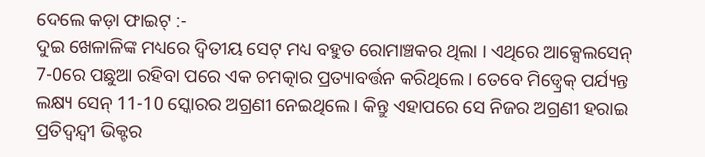ଦେଲେ କଡ଼ା ଫାଇଟ୍ :-
ଦୁଇ ଖେଳାଳିଙ୍କ ମଧ୍ୟରେ ଦ୍ବିତୀୟ ସେଟ୍ ମଧ୍ୟ ବହୁତ ରୋମାଞ୍ଚକର ଥିଲା । ଏଥିରେ ଆକ୍ସେଲସେନ୍ 7-0ରେ ପଛୁଆ ରହିବା ପରେ ଏକ ଚମତ୍କାର ପ୍ରତ୍ୟାବର୍ତ୍ତନ କରିଥିଲେ । ତେବେ ମିଡ୍ବ୍ରେକ୍ ପର୍ଯ୍ୟନ୍ତ ଲକ୍ଷ୍ୟ ସେନ୍ 11-10 ସ୍କୋରର ଅଗ୍ରଣୀ ନେଇଥିଲେ । କିନ୍ତୁ ଏହାପରେ ସେ ନିଜର ଅଗ୍ରଣୀ ହରାଇ ପ୍ରତିଦ୍ବନ୍ଦ୍ବୀ ଭିକ୍ଟର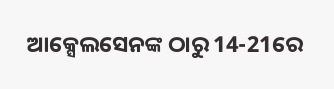ଆକ୍ସେଲସେନଙ୍କ ଠାରୁ 14-21ରେ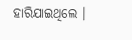ହାରିଯାଇଥିଲେ ।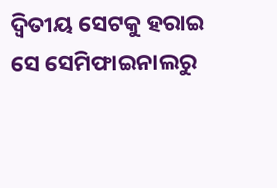ଦ୍ବିତୀୟ ସେଟକୁ ହରାଇ ସେ ସେମିଫାଇନାଲରୁ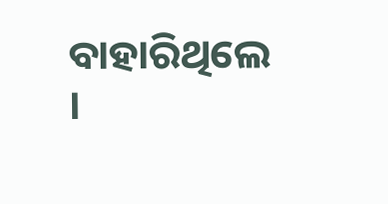ବାହାରିଥିଲେ ।